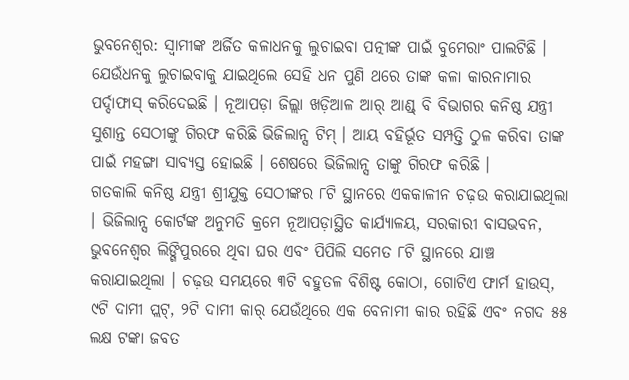ଭୁବନେଶ୍ୱର: ସ୍ୱାମୀଙ୍କ ଅର୍ଜିତ କଳାଧନକୁ ଲୁଚାଇବା ପତ୍ନୀଙ୍କ ପାଇଁ ବୁମେରାଂ ପାଲଟିଛି । ଯେଉଁଧନକୁ ଲୁଚାଇବାକୁ ଯାଇଥିଲେ ସେହି ଧନ ପୁଣି ଥରେ ତାଙ୍କ କଳା କାରନାମାର ପର୍ଦ୍ଦାଫାସ୍ କରିଦେଇଛି । ନୂଆପଡ଼ା ଜିଲ୍ଲା ଖଡ଼ିଆଳ ଆର୍ ଆଣ୍ଡ୍ ବି ବିଭାଗର କନିଷ୍ଠ ଯନ୍ତ୍ରୀ ସୁଶାନ୍ତ ସେଠୀଙ୍କୁ ଗିରଫ କରିଛି ଭିଜିଲାନ୍ସ ଟିମ୍ । ଆୟ ବହିର୍ଭୂତ ସମ୍ପତ୍ତି ଠୁଳ କରିବା ତାଙ୍କ ପାଇଁ ମହଙ୍ଗା ସାବ୍ୟସ୍ତ ହୋଇଛି । ଶେଷରେ ଭିଜିଲାନ୍ସ ତାଙ୍କୁ ଗିରଫ କରିଛି ।
ଗତକାଲି କନିଷ୍ଠ ଯନ୍ତ୍ରୀ ଶ୍ରୀଯୁକ୍ତ ସେଠୀଙ୍କର ୮ଟି ସ୍ଥାନରେ ଏକକାଳୀନ ଚଢ଼ଉ କରାଯାଇଥିଲା । ଭିଜିଲାନ୍ସ କୋର୍ଟଙ୍କ ଅନୁମତି କ୍ରମେ ନୂଆପଡ଼ାସ୍ଥିତ କାର୍ଯ୍ୟାଳୟ, ସରକାରୀ ବାସଭବନ, ଭୁବନେଶ୍ୱର ଲିଙ୍ଗିପୁରରେ ଥିବା ଘର ଏବଂ ପିପିଲି ସମେତ ୮ଟି ସ୍ଥାନରେ ଯାଞ୍ଚ କରାଯାଇଥିଲା । ଚଢ଼ଉ ସମୟରେ ୩ଟି ବହୁତଳ ବିଶିଷ୍ଟ କୋଠା, ଗୋଟିଏ ଫାର୍ମ ହାଉସ୍, ୯ଟି ଦାମୀ ପ୍ଲଟ୍, ୨ଟି ଦାମୀ କାର୍ ଯେଉଁଥିରେ ଏକ ବେନାମୀ କାର ରହିଛି ଏବଂ ନଗଦ ୫୫ ଲକ୍ଷ ଟଙ୍କା ଜବତ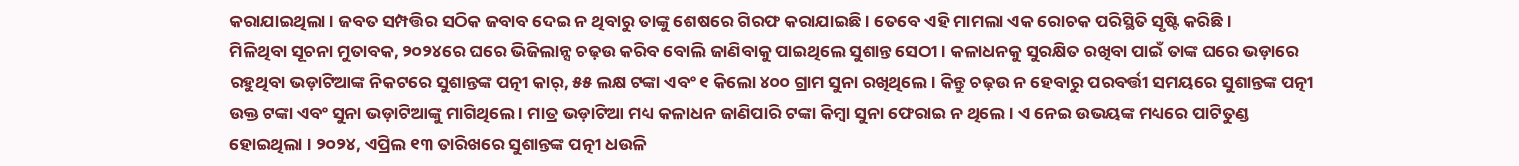କରାଯାଇଥିଲା । ଜବତ ସମ୍ପତ୍ତିର ସଠିକ ଜବାବ ଦେଇ ନ ଥିବାରୁ ତାଙ୍କୁ ଶେଷରେ ଗିରଫ କରାଯାଇଛି । ତେବେ ଏହି ମାମଲା ଏକ ରୋଚକ ପରିସ୍ଥିତି ସୃଷ୍ଟି କରିଛି ।
ମିଳିଥିବା ସୂଚନା ମୁତାବକ, ୨୦୨୪ରେ ଘରେ ଭିଜିଲାନ୍ସ ଚଢ଼ଉ କରିବ ବୋଲି ଜାଣିବାକୁ ପାଇଥିଲେ ସୁଶାନ୍ତ ସେଠୀ । କଳାଧନକୁ ସୁରକ୍ଷିତ ରଖିବା ପାଇଁ ତାଙ୍କ ଘରେ ଭଡ଼ାରେ ରହୁଥିବା ଭଡ଼ାଟିଆଙ୍କ ନିକଟରେ ସୁଶାନ୍ତଙ୍କ ପତ୍ନୀ କାର୍, ୫୫ ଲକ୍ଷ ଟଙ୍କା ଏବଂ ୧ କିଲୋ ୪୦୦ ଗ୍ରାମ ସୁନା ରଖିଥିଲେ । କିନ୍ତୁ ଚଢ଼ଉ ନ ହେବାରୁ ପରବର୍ତ୍ତୀ ସମୟରେ ସୁଶାନ୍ତଙ୍କ ପତ୍ନୀ ଉକ୍ତ ଟଙ୍କା ଏବଂ ସୁନା ଭଡ଼ାଟିଆଙ୍କୁ ମାଗିଥିଲେ । ମାତ୍ର ଭଡ଼ାଟିଆ ମଧ୍ୟ କଳାଧନ ଜାଣିପାରି ଟଙ୍କା କିମ୍ବା ସୁନା ଫେରାଇ ନ ଥିଲେ । ଏ ନେଇ ଉଭୟଙ୍କ ମଧ୍ୟରେ ପାଟିତୁଣ୍ଡ ହୋଇଥିଲା । ୨୦୨୪, ଏପ୍ରିଲ ୧୩ ତାରିଖରେ ସୁଶାନ୍ତଙ୍କ ପତ୍ନୀ ଧଉଳି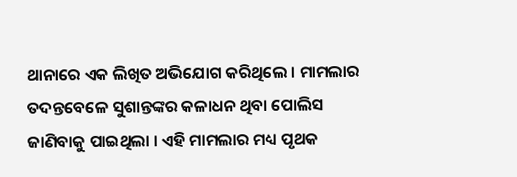ଥାନାରେ ଏକ ଲିଖିତ ଅଭିଯୋଗ କରିଥିଲେ । ମାମଲାର ତଦନ୍ତବେଳେ ସୁଶାନ୍ତଙ୍କର କଳାଧନ ଥିବା ପୋଲିସ ଜାଣିବାକୁ ପାଇଥିଲା । ଏହି ମାମଲାର ମଧ୍ୟ ପୃଥକ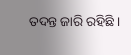ତଦନ୍ତ ଜାରି ରହିଛି ।